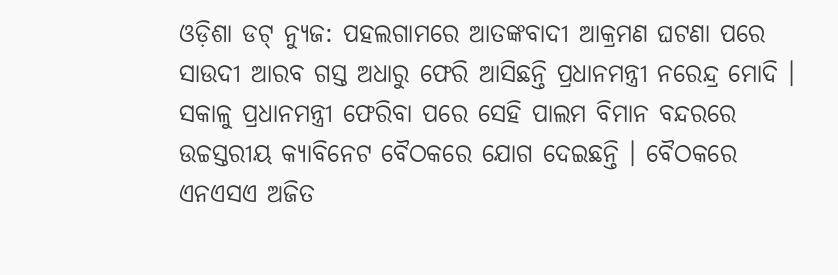ଓଡ଼ିଶା ଡଟ୍ ନ୍ୟୁଜ: ପହଲଗାମରେ ଆତଙ୍କବାଦୀ ଆକ୍ରମଣ ଘଟଣା ପରେ ସାଉଦୀ ଆରବ ଗସ୍ତ ଅଧାରୁ ଫେରି ଆସିଛନ୍ତି ପ୍ରଧାନମନ୍ତ୍ରୀ ନରେନ୍ଦ୍ର ମୋଦି । ସକାଳୁ ପ୍ରଧାନମନ୍ତ୍ରୀ ଫେରିବା ପରେ ସେହି ପାଲମ ବିମାନ ବନ୍ଦରରେ ଉଚ୍ଚସ୍ତରୀୟ କ୍ୟାବିନେଟ ବୈଠକରେ ଯୋଗ ଦେଇଛନ୍ତି । ବୈଠକରେ ଏନଏସଏ ଅଜିତ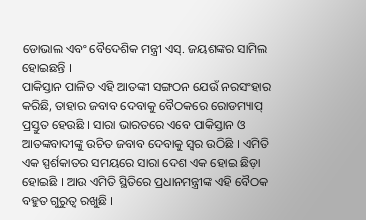ଡୋଭାଲ ଏବଂ ବୈଦେଶିକ ମନ୍ତ୍ରୀ ଏସ୍. ଜୟଶଙ୍କର ସାମିଲ ହୋଇଛନ୍ତି ।
ପାକିସ୍ତାନ ପାଳିତ ଏହି ଆତଙ୍କୀ ସଙ୍ଗଠନ ଯେଉଁ ନରସଂହାର କରିଛି, ତାହାର ଜବାବ ଦେବାକୁ ବୈଠକରେ ରୋଡମ୍ୟାପ୍ ପ୍ରସ୍ତୁତ ହେଉଛି । ସାରା ଭାରତରେ ଏବେ ପାକିସ୍ତାନ ଓ ଆତଙ୍କବାଦୀଙ୍କୁ ଉଚିତ ଜବାବ ଦେବାକୁ ସ୍ବର ଉଠିଛି । ଏମିତି ଏକ ସ୍ପର୍ଶକାତର ସମୟରେ ସାରା ଦେଶ ଏକ ହୋଇ ଛିଡ଼ା ହୋଇଛି । ଆଉ ଏମିତି ସ୍ଥିତିରେ ପ୍ରଧାନମନ୍ତ୍ରୀଙ୍କ ଏହି ବୈଠକ ବହୁତ ଗୁରୁତ୍ବ ରଖୁଛି ।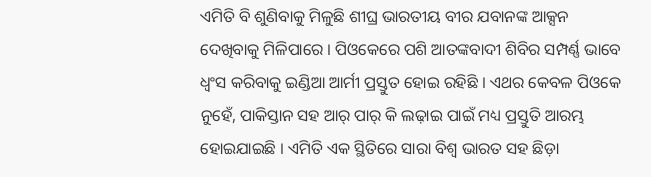ଏମିତି ବି ଶୁଣିବାକୁ ମିଳୁଛି ଶୀଘ୍ର ଭାରତୀୟ ବୀର ଯବାନଙ୍କ ଆକ୍ସନ ଦେଖିବାକୁ ମିଳିପାରେ । ପିଓକେରେ ପଶି ଆତଙ୍କବାଦୀ ଶିବିର ସମ୍ପର୍ଣ୍ଣ ଭାବେ ଧ୍ବଂସ କରିବାକୁ ଇଣ୍ଡିଆ ଆର୍ମୀ ପ୍ରସ୍ତୁତ ହୋଇ ରହିଛି । ଏଥର କେବଳ ପିଓକେ ନୁହେଁ, ପାକିସ୍ତାନ ସହ ଆର୍ ପାର୍ କି ଲଢ଼ାଇ ପାଇଁ ମଧ୍ୟ ପ୍ରସ୍ତୁତି ଆରମ୍ଭ ହୋଇଯାଇଛି । ଏମିତି ଏକ ସ୍ଥିତିରେ ସାରା ବିଶ୍ବ ଭାରତ ସହ ଛିଡ଼ା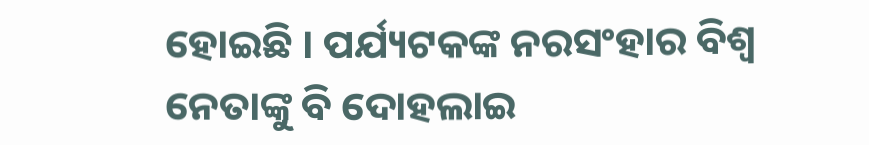ହୋଇଛି । ପର୍ଯ୍ୟଟକଙ୍କ ନରସଂହାର ବିଶ୍ବ ନେତାଙ୍କୁ ବି ଦୋହଲାଇ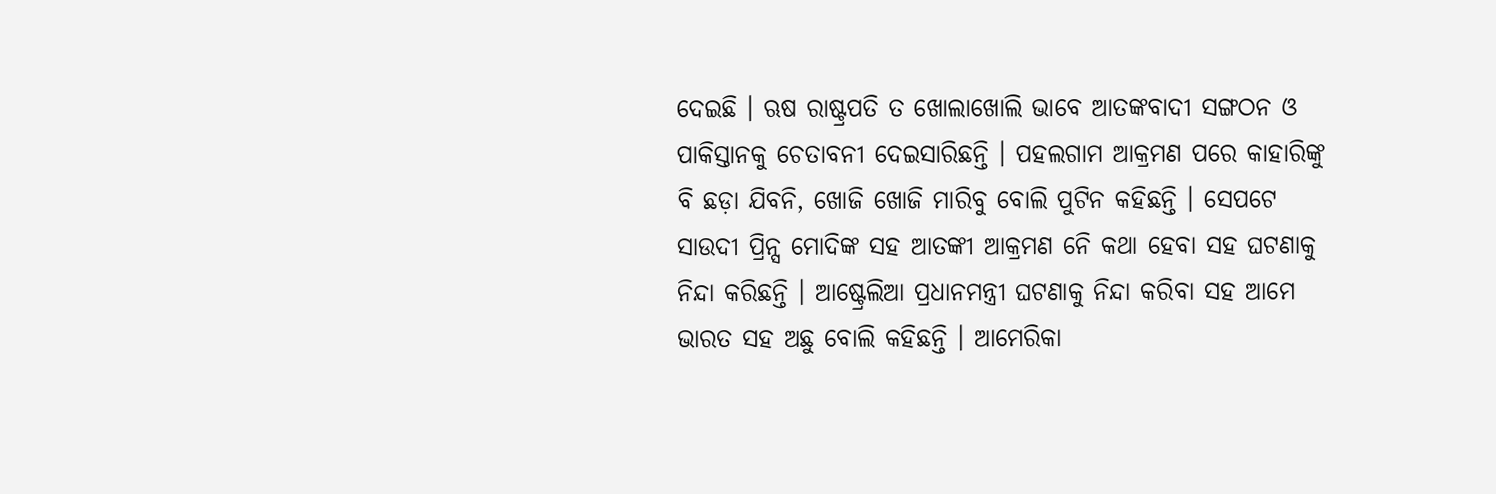ଦେଇଛି । ଋଷ ରାଷ୍ଟ୍ରପତି ତ ଖୋଲାଖୋଲି ଭାବେ ଆତଙ୍କବାଦୀ ସଙ୍ଗଠନ ଓ ପାକିସ୍ତାନକୁ ଚେତାବନୀ ଦେଇସାରିଛନ୍ତି । ପହଲଗାମ ଆକ୍ରମଣ ପରେ କାହାରିଙ୍କୁ ବି ଛଡ଼ା ଯିବନି, ଖୋଜି ଖୋଜି ମାରିବୁ ବୋଲି ପୁଟିନ କହିଛନ୍ତି । ସେପଟେ ସାଉଦୀ ପ୍ରିନ୍ସ ମୋଦିଙ୍କ ସହ ଆତଙ୍କୀ ଆକ୍ରମଣ ନେି କଥା ହେବା ସହ ଘଟଣାକୁ ନିନ୍ଦା କରିଛନ୍ତି । ଆଷ୍ଟ୍ରେଲିଆ ପ୍ରଧାନମନ୍ତ୍ରୀ ଘଟଣାକୁ ନିନ୍ଦା କରିବା ସହ ଆମେ ଭାରତ ସହ ଅଛୁ ବୋଲି କହିଛନ୍ତି । ଆମେରିକା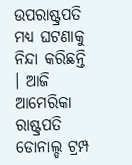ଉପରାଷ୍ଟ୍ରପତି ମଧ୍ୟ ଘଟଣାକୁ ନିନ୍ଦା କରିଛନ୍ତି । ଆଜି ଆମେରିକା ରାଷ୍ଟ୍ରପତି ଡୋନାଲ୍ଡ ଟ୍ରମ୍ପ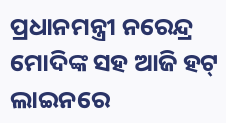ପ୍ରଧାନମନ୍ତ୍ରୀ ନରେନ୍ଦ୍ର ମୋଦିଙ୍କ ସହ ଆଜି ହଟ୍ ଲାଇନରେ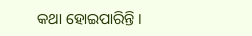କଥା ହୋଇପାରିନ୍ତି ।